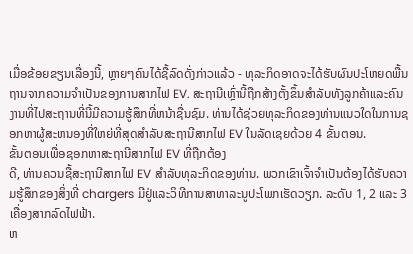ເມື່ອຂ້ອຍຂຽນເລື່ອງນີ້, ຫຼາຍໆຄົນໄດ້ຊື້ລົດດັ່ງກ່າວແລ້ວ - ທຸລະກິດອາດຈະໄດ້ຮັບຜົນປະໂຫຍດພື້ນຖານຈາກຄວາມຈໍາເປັນຂອງການສາກໄຟ EV. ສະຖານີເຫຼົ່ານີ້ຖືກສ້າງຕັ້ງຂຶ້ນສໍາລັບທັງລູກຄ້າແລະຄົນງານທີ່ໄປສະຖານທີ່ນີ້ມີຄວາມຮູ້ສຶກທີ່ຫນ້າຊື່ນຊົມ. ທ່ານໄດ້ຊ່ວຍທຸລະກິດຂອງທ່ານແນວໃດໃນການຊອກຫາຜູ້ສະຫນອງທີ່ໃຫຍ່ທີ່ສຸດສໍາລັບສະຖານີສາກໄຟ EV ໃນລັດເຊຍດ້ວຍ 4 ຂັ້ນຕອນ.
ຂັ້ນຕອນເພື່ອຊອກຫາສະຖານີສາກໄຟ EV ທີ່ຖືກຕ້ອງ
ດີ, ທ່ານຄວນຊື້ສະຖານີສາກໄຟ EV ສໍາລັບທຸລະກິດຂອງທ່ານ. ພວກເຂົາເຈົ້າຈໍາເປັນຕ້ອງໄດ້ຮັບຄວາມຮູ້ສຶກຂອງສິ່ງທີ່ chargers ມີຢູ່ແລະວິທີການສາທາລະນູປະໂພກເຮັດວຽກ. ລະດັບ 1, 2 ແລະ 3 ເຄື່ອງສາກລົດໄຟຟ້າ.
ຫ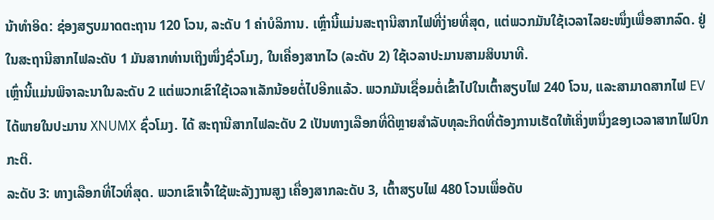ນ້າທໍາອິດ: ຊ່ອງສຽບມາດຕະຖານ 120 ໂວນ, ລະດັບ 1 ຄ່າບໍລິການ. ເຫຼົ່ານີ້ແມ່ນສະຖານີສາກໄຟທີ່ງ່າຍທີ່ສຸດ, ແຕ່ພວກມັນໃຊ້ເວລາໄລຍະໜຶ່ງເພື່ອສາກລົດ. ຢູ່ໃນສະຖານີສາກໄຟລະດັບ 1 ມັນສາກທ່ານເຖິງໜຶ່ງຊົ່ວໂມງ, ໃນເຄື່ອງສາກໄວ (ລະດັບ 2) ໃຊ້ເວລາປະມານສາມສິບນາທີ.
ເຫຼົ່ານີ້ແມ່ນພິຈາລະນາໃນລະດັບ 2 ແຕ່ພວກເຂົາໃຊ້ເວລາເລັກນ້ອຍຕໍ່ໄປອີກແລ້ວ. ພວກມັນເຊື່ອມຕໍ່ເຂົ້າໄປໃນເຕົ້າສຽບໄຟ 240 ໂວນ, ແລະສາມາດສາກໄຟ EV ໄດ້ພາຍໃນປະມານ XNUMX ຊົ່ວໂມງ. ໄດ້ ສະຖານີສາກໄຟລະດັບ 2 ເປັນທາງເລືອກທີ່ດີຫຼາຍສໍາລັບທຸລະກິດທີ່ຕ້ອງການເຮັດໃຫ້ເຄິ່ງຫນຶ່ງຂອງເວລາສາກໄຟປົກກະຕິ.
ລະດັບ 3: ທາງເລືອກທີ່ໄວທີ່ສຸດ. ພວກເຂົາເຈົ້າໃຊ້ພະລັງງານສູງ ເຄື່ອງສາກລະດັບ 3, ເຕົ້າສຽບໄຟ 480 ໂວນເພື່ອດັບ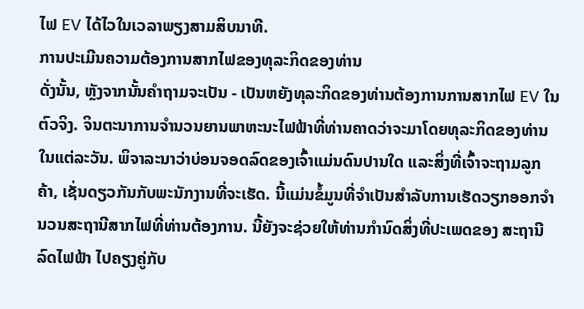ໄຟ EV ໄດ້ໄວໃນເວລາພຽງສາມສິບນາທີ.
ການປະເມີນຄວາມຕ້ອງການສາກໄຟຂອງທຸລະກິດຂອງທ່ານ
ດັ່ງນັ້ນ, ຫຼັງຈາກນັ້ນຄໍາຖາມຈະເປັນ - ເປັນຫຍັງທຸລະກິດຂອງທ່ານຕ້ອງການການສາກໄຟ EV ໃນຕົວຈິງ. ຈິນຕະນາການຈໍານວນຍານພາຫະນະໄຟຟ້າທີ່ທ່ານຄາດວ່າຈະມາໂດຍທຸລະກິດຂອງທ່ານໃນແຕ່ລະວັນ. ພິຈາລະນາວ່າບ່ອນຈອດລົດຂອງເຈົ້າແມ່ນດົນປານໃດ ແລະສິ່ງທີ່ເຈົ້າຈະຖາມລູກຄ້າ, ເຊັ່ນດຽວກັນກັບພະນັກງານທີ່ຈະເຮັດ. ນີ້ແມ່ນຂໍ້ມູນທີ່ຈໍາເປັນສໍາລັບການເຮັດວຽກອອກຈໍານວນສະຖານີສາກໄຟທີ່ທ່ານຕ້ອງການ. ນີ້ຍັງຈະຊ່ວຍໃຫ້ທ່ານກໍານົດສິ່ງທີ່ປະເພດຂອງ ສະຖານີລົດໄຟຟ້າ ໄປຄຽງຄູ່ກັບ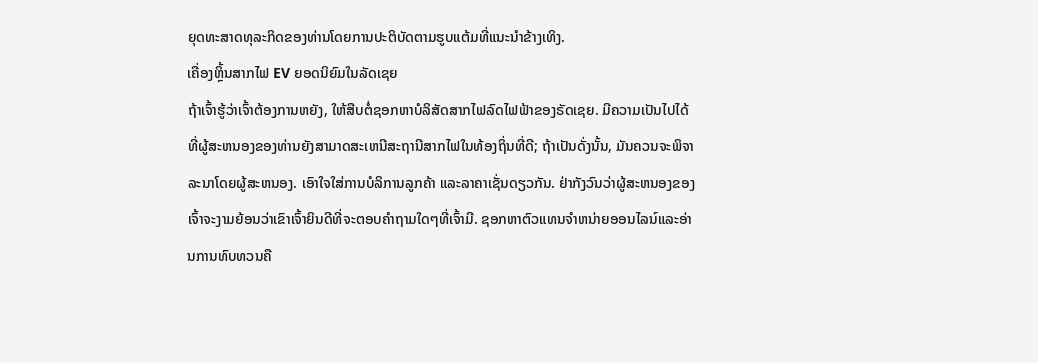ຍຸດທະສາດທຸລະກິດຂອງທ່ານໂດຍການປະຕິບັດຕາມຮູບແຕ້ມທີ່ແນະນໍາຂ້າງເທິງ.
ເຄື່ອງຫຼິ້ນສາກໄຟ EV ຍອດນິຍົມໃນລັດເຊຍ
ຖ້າເຈົ້າຮູ້ວ່າເຈົ້າຕ້ອງການຫຍັງ, ໃຫ້ສືບຕໍ່ຊອກຫາບໍລິສັດສາກໄຟລົດໄຟຟ້າຂອງຣັດເຊຍ. ມີຄວາມເປັນໄປໄດ້ທີ່ຜູ້ສະຫນອງຂອງທ່ານຍັງສາມາດສະເຫນີສະຖານີສາກໄຟໃນທ້ອງຖິ່ນທີ່ດີ; ຖ້າເປັນດັ່ງນັ້ນ, ມັນຄວນຈະພິຈາລະນາໂດຍຜູ້ສະຫນອງ. ເອົາໃຈໃສ່ການບໍລິການລູກຄ້າ ແລະລາຄາເຊັ່ນດຽວກັນ. ຢ່າກັງວົນວ່າຜູ້ສະຫນອງຂອງເຈົ້າຈະງາມຍ້ອນວ່າເຂົາເຈົ້າຍິນດີທີ່ຈະຕອບຄໍາຖາມໃດໆທີ່ເຈົ້າມີ. ຊອກຫາຕົວແທນຈໍາຫນ່າຍອອນໄລນ໌ແລະອ່ານການທົບທວນຄື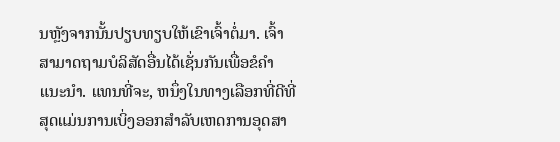ນຫຼັງຈາກນັ້ນປຽບທຽບໃຫ້ເຂົາເຈົ້າຕໍ່ມາ. ເຈົ້າສາມາດຖາມບໍລິສັດອື່ນໄດ້ເຊັ່ນກັນເພື່ອຂໍຄຳແນະນຳ. ແທນທີ່ຈະ, ຫນຶ່ງໃນທາງເລືອກທີ່ດີທີ່ສຸດແມ່ນການເບິ່ງອອກສໍາລັບເຫດການອຸດສາ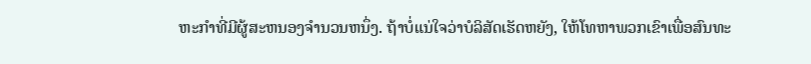ຫະກໍາທີ່ມີຜູ້ສະຫນອງຈໍານວນຫນຶ່ງ. ຖ້າບໍ່ແນ່ໃຈວ່າບໍລິສັດເຮັດຫຍັງ, ໃຫ້ໂທຫາພວກເຂົາເພື່ອສົນທະ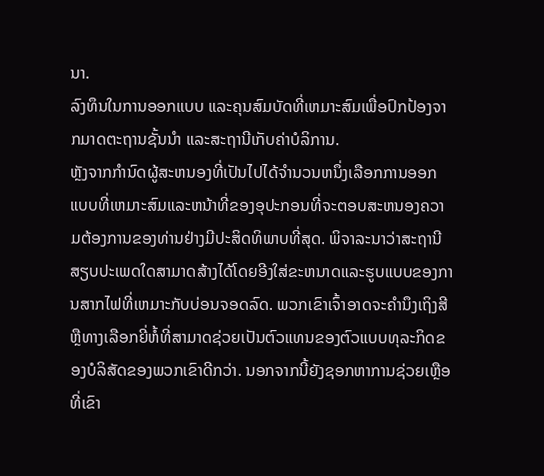ນາ.
ລົງທຶນໃນການອອກແບບ ແລະຄຸນສົມບັດທີ່ເຫມາະສົມເພື່ອປົກປ້ອງຈາກມາດຕະຖານຊັ້ນນໍາ ແລະສະຖານີເກັບຄ່າບໍລິການ.
ຫຼັງຈາກກໍານົດຜູ້ສະຫນອງທີ່ເປັນໄປໄດ້ຈໍານວນຫນຶ່ງເລືອກການອອກແບບທີ່ເຫມາະສົມແລະຫນ້າທີ່ຂອງອຸປະກອນທີ່ຈະຕອບສະຫນອງຄວາມຕ້ອງການຂອງທ່ານຢ່າງມີປະສິດທິພາບທີ່ສຸດ. ພິຈາລະນາວ່າສະຖານີສຽບປະເພດໃດສາມາດສ້າງໄດ້ໂດຍອີງໃສ່ຂະຫນາດແລະຮູບແບບຂອງການສາກໄຟທີ່ເຫມາະກັບບ່ອນຈອດລົດ. ພວກເຂົາເຈົ້າອາດຈະຄໍານຶງເຖິງສີຫຼືທາງເລືອກຍີ່ຫໍ້ທີ່ສາມາດຊ່ວຍເປັນຕົວແທນຂອງຕົວແບບທຸລະກິດຂອງບໍລິສັດຂອງພວກເຂົາດີກວ່າ. ນອກຈາກນີ້ຍັງຊອກຫາການຊ່ວຍເຫຼືອທີ່ເຂົາ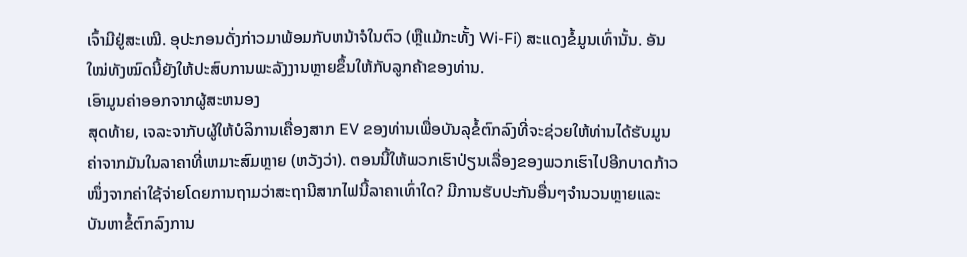ເຈົ້າມີຢູ່ສະເໝີ. ອຸປະກອນດັ່ງກ່າວມາພ້ອມກັບຫນ້າຈໍໃນຕົວ (ຫຼືແມ້ກະທັ້ງ Wi-Fi) ສະແດງຂໍ້ມູນເທົ່ານັ້ນ. ອັນໃໝ່ທັງໝົດນີ້ຍັງໃຫ້ປະສົບການພະລັງງານຫຼາຍຂຶ້ນໃຫ້ກັບລູກຄ້າຂອງທ່ານ.
ເອົາມູນຄ່າອອກຈາກຜູ້ສະຫນອງ
ສຸດທ້າຍ, ເຈລະຈາກັບຜູ້ໃຫ້ບໍລິການເຄື່ອງສາກ EV ຂອງທ່ານເພື່ອບັນລຸຂໍ້ຕົກລົງທີ່ຈະຊ່ວຍໃຫ້ທ່ານໄດ້ຮັບມູນຄ່າຈາກມັນໃນລາຄາທີ່ເຫມາະສົມຫຼາຍ (ຫວັງວ່າ). ຕອນນີ້ໃຫ້ພວກເຮົາປ່ຽນເລື່ອງຂອງພວກເຮົາໄປອີກບາດກ້າວໜຶ່ງຈາກຄ່າໃຊ້ຈ່າຍໂດຍການຖາມວ່າສະຖານີສາກໄຟນີ້ລາຄາເທົ່າໃດ? ມີການຮັບປະກັນອື່ນໆຈໍານວນຫຼາຍແລະບັນຫາຂໍ້ຕົກລົງການ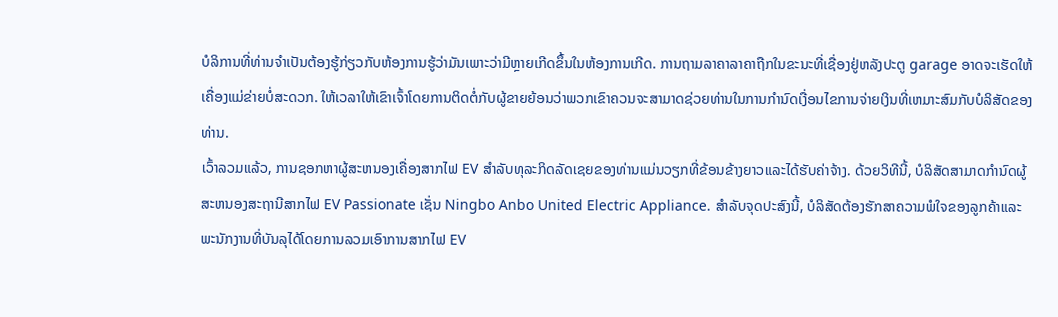ບໍລິການທີ່ທ່ານຈໍາເປັນຕ້ອງຮູ້ກ່ຽວກັບຫ້ອງການຮູ້ວ່າມັນເພາະວ່າມີຫຼາຍເກີດຂຶ້ນໃນຫ້ອງການເກີດ. ການຖາມລາຄາລາຄາຖືກໃນຂະນະທີ່ເຊື່ອງຢູ່ຫລັງປະຕູ garage ອາດຈະເຮັດໃຫ້ເຄື່ອງແມ່ຂ່າຍບໍ່ສະດວກ. ໃຫ້ເວລາໃຫ້ເຂົາເຈົ້າໂດຍການຕິດຕໍ່ກັບຜູ້ຂາຍຍ້ອນວ່າພວກເຂົາຄວນຈະສາມາດຊ່ວຍທ່ານໃນການກໍານົດເງື່ອນໄຂການຈ່າຍເງິນທີ່ເຫມາະສົມກັບບໍລິສັດຂອງທ່ານ.
ເວົ້າລວມແລ້ວ, ການຊອກຫາຜູ້ສະຫນອງເຄື່ອງສາກໄຟ EV ສໍາລັບທຸລະກິດລັດເຊຍຂອງທ່ານແມ່ນວຽກທີ່ຂ້ອນຂ້າງຍາວແລະໄດ້ຮັບຄ່າຈ້າງ. ດ້ວຍວິທີນີ້, ບໍລິສັດສາມາດກໍານົດຜູ້ສະຫນອງສະຖານີສາກໄຟ EV Passionate ເຊັ່ນ Ningbo Anbo United Electric Appliance. ສໍາລັບຈຸດປະສົງນີ້, ບໍລິສັດຕ້ອງຮັກສາຄວາມພໍໃຈຂອງລູກຄ້າແລະພະນັກງານທີ່ບັນລຸໄດ້ໂດຍການລວມເອົາການສາກໄຟ EV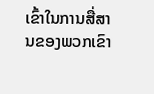ເຂົ້າໃນການສື່ສານຂອງພວກເຂົາ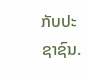ກັບປະຊາຊົນ.